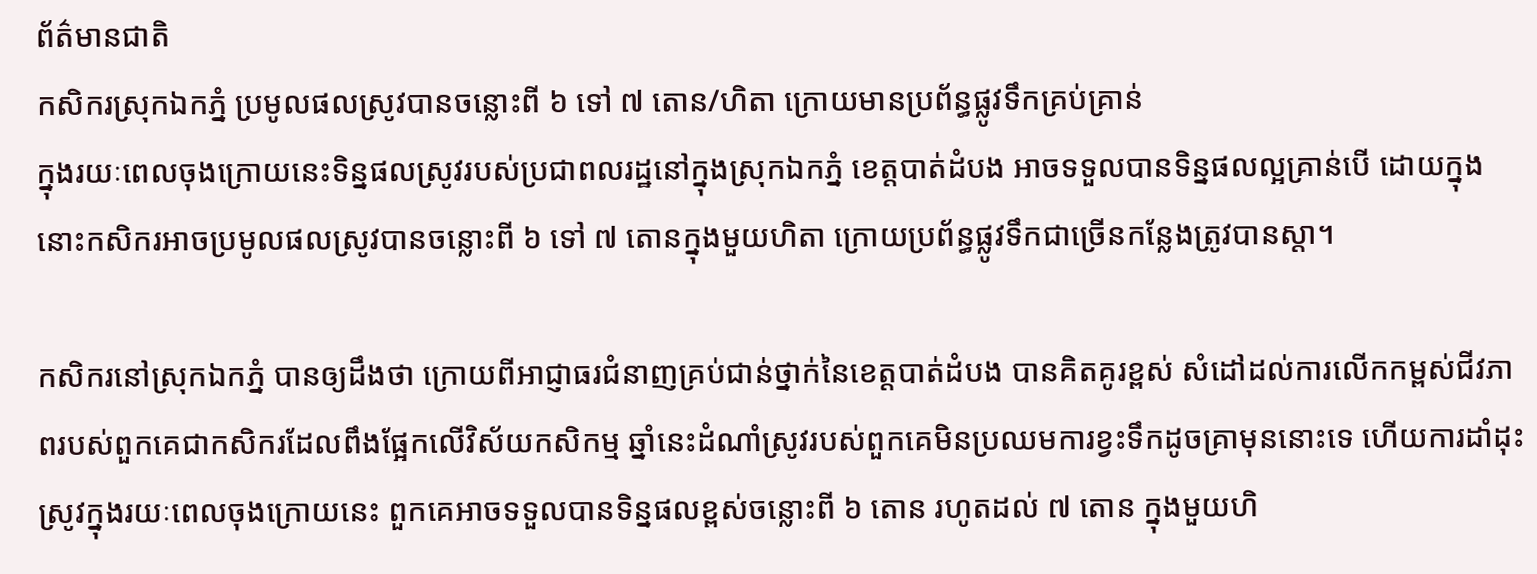ព័ត៌មានជាតិ
កសិករស្រុកឯកភ្នំ ប្រមូលផលស្រូវបានចន្លោះពី ៦ ទៅ ៧ តោន/ហិតា ក្រោយមានប្រព័ន្ធផ្លូវទឹកគ្រប់គ្រាន់
ក្នុងរយៈពេលចុងក្រោយនេះទិន្នផលស្រូវរបស់ប្រជាពលរដ្ឋនៅក្នុងស្រុកឯកភ្នំ ខេត្តបាត់ដំបង អាចទទួលបានទិន្នផលល្អគ្រាន់បើ ដោយក្នុងនោះកសិករអាចប្រមូលផលស្រូវបានចន្លោះពី ៦ ទៅ ៧ តោនក្នុងមួយហិតា ក្រោយប្រព័ន្ធផ្លូវទឹកជាច្រើនកន្លែងត្រូវបានស្តា។

កសិករនៅស្រុកឯកភ្នំ បានឲ្យដឹងថា ក្រោយពីអាជ្ញាធរជំនាញគ្រប់ជាន់ថ្នាក់នៃខេត្តបាត់ដំបង បានគិតគូរខ្ពស់ សំដៅដល់ការលើកកម្ពស់ជីវភាពរបស់ពួកគេជាកសិករដែលពឹងផ្អែកលើវិស័យកសិកម្ម ឆ្នាំនេះដំណាំស្រូវរបស់ពួកគេមិនប្រឈមការខ្វះទឹកដូចគ្រាមុននោះទេ ហើយការដាំដុះស្រូវក្នុងរយៈពេលចុងក្រោយនេះ ពួកគេអាចទទួលបានទិន្នផលខ្ពស់ចន្លោះពី ៦ តោន រហូតដល់ ៧ តោន ក្នុងមួយហិ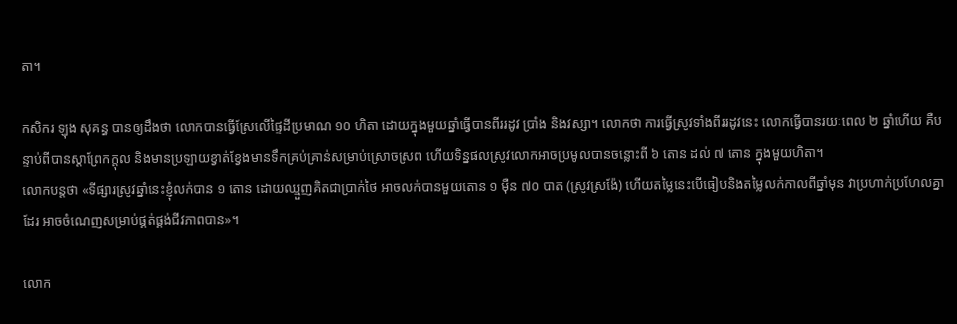តា។

កសិករ ឡុង សុគន្ធ បានឲ្យដឹងថា លោកបានធ្វើស្រែលើផ្ទៃដីប្រមាណ ១០ ហិតា ដោយក្នុងមួយឆ្នាំធ្វើបានពីររដូវ ប្រាំង និងវស្សា។ លោកថា ការធ្វើស្រូវទាំងពីររដូវនេះ លោកធ្វើបានរយៈពេល ២ ឆ្នាំហើយ គឺបន្ទាប់ពីបានស្តាព្រែកក្ដុល និងមានប្រឡាយខ្វាត់ខ្វែងមានទឹកគ្រប់គ្រាន់សម្រាប់ស្រោចស្រព ហើយទិន្នផលស្រូវលោកអាចប្រមូលបានចន្លោះពី ៦ តោន ដល់ ៧ តោន ក្នុងមួយហិតា។
លោកបន្តថា «ទីផ្សារស្រូវឆ្នាំនេះខ្ញុំលក់បាន ១ តោន ដោយឈ្មួញគិតជាប្រាក់ថៃ អាចលក់បានមួយតោន ១ ម៉ឺន ៧០ បាត (ស្រូវស្រង៉ែ) ហើយតម្លៃនេះបើធៀបនិងតម្លៃលក់កាលពីឆ្នាំមុន វាប្រហាក់ប្រហែលគ្នាដែរ អាចចំណេញសម្រាប់ផ្គត់ផ្គង់ជីវភាពបាន»។

លោក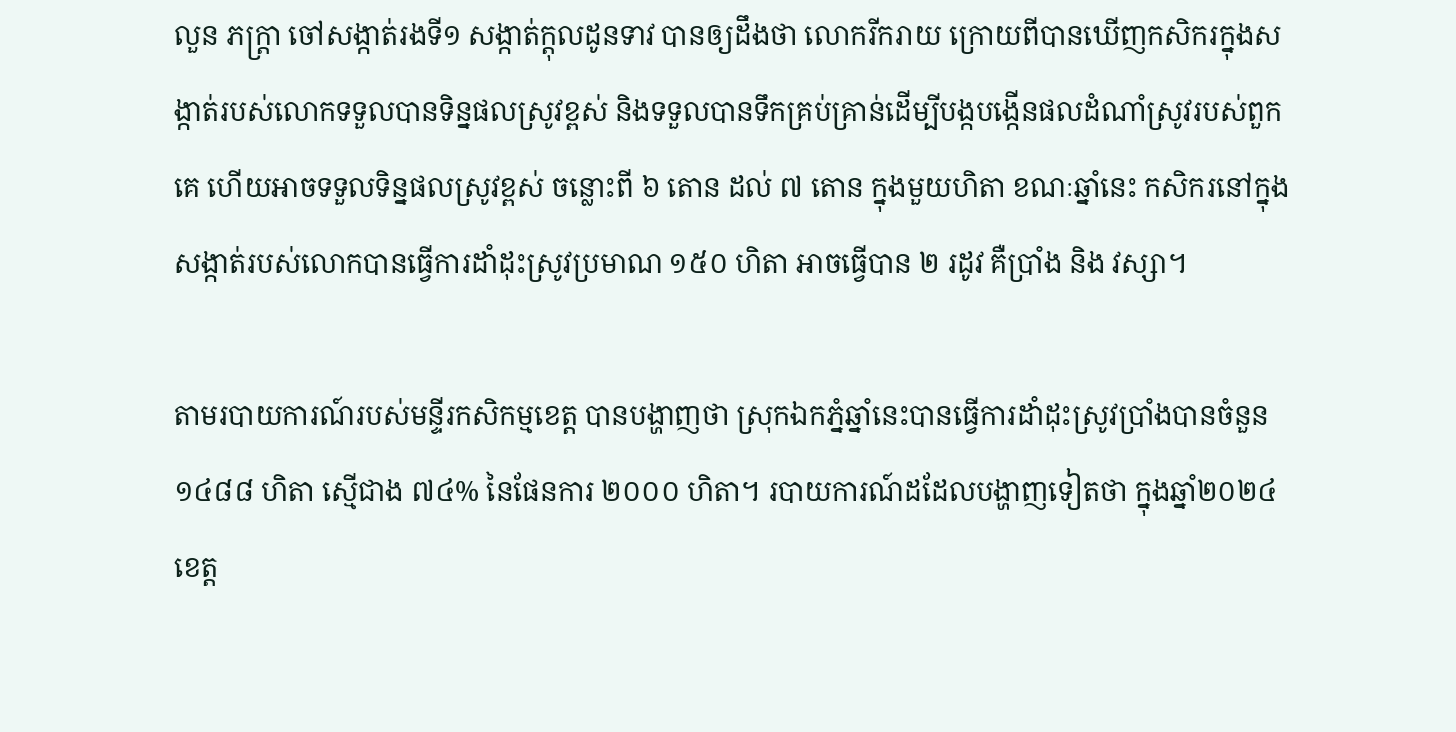លួន ភក្រ្តា ចៅសង្កាត់រងទី១ សង្កាត់ក្តុលដូនទាវ បានឲ្យដឹងថា លោករីករាយ ក្រោយពីបានឃើញកសិករក្នុងសង្កាត់របស់លោកទទួលបានទិន្នផលស្រូវខ្ពស់ និងទទួលបានទឹកគ្រប់គ្រាន់ដើម្បីបង្កបង្កើនផលដំណាំស្រូវរបស់ពួកគេ ហើយអាចទទួលទិន្នផលស្រូវខ្ពស់ ចន្លោះពី ៦ តោន ដល់ ៧ តោន ក្នុងមួយហិតា ខណៈឆ្នាំនេះ កសិករនៅក្នុងសង្កាត់របស់លោកបានធ្វើការដាំដុះស្រូវប្រមាណ ១៥០ ហិតា អាចធ្វើបាន ២ រដូវ គឺប្រាំង និង វស្សា។

តាមរបាយការណ៍របស់មន្ទីរកសិកម្មខេត្ត បានបង្ហាញថា ស្រុកឯកភ្នំឆ្នាំនេះបានធ្វើការដាំដុះស្រូវប្រាំងបានចំនួន ១៤៨៨ ហិតា ស្មើជាង ៧៤% នៃផែនការ ២០០០ ហិតា។ របាយការណ៍ដដែលបង្ហាញទៀតថា ក្នុងឆ្នាំ២០២៤ ខេត្ត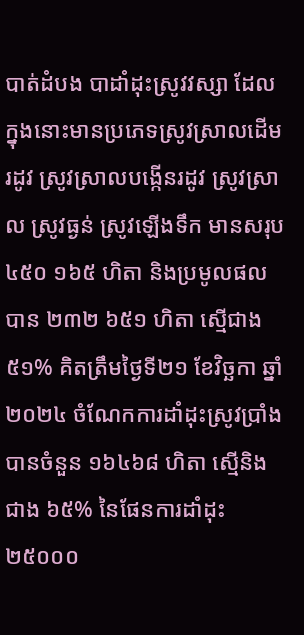បាត់ដំបង បាដាំដុះស្រូវវស្សា ដែលក្នុងនោះមានប្រភេទស្រូវស្រាលដើមរដូវ ស្រូវស្រាលបង្កើនរដូវ ស្រូវស្រាល ស្រូវធ្ងន់ ស្រូវឡើងទឹក មានសរុប ៤៥០ ១៦៥ ហិតា និងប្រមូលផលបាន ២៣២ ៦៥១ ហិតា ស្មើជាង ៥១% គិតត្រឹមថ្ងៃទី២១ ខែវិច្ឆកា ឆ្នាំ២០២៤ ចំណែកការដាំដុះស្រូវប្រាំងបានចំនួន ១៦៤៦៨ ហិតា ស្មើនិងជាង ៦៥% នៃផែនការដាំដុះ ២៥០០០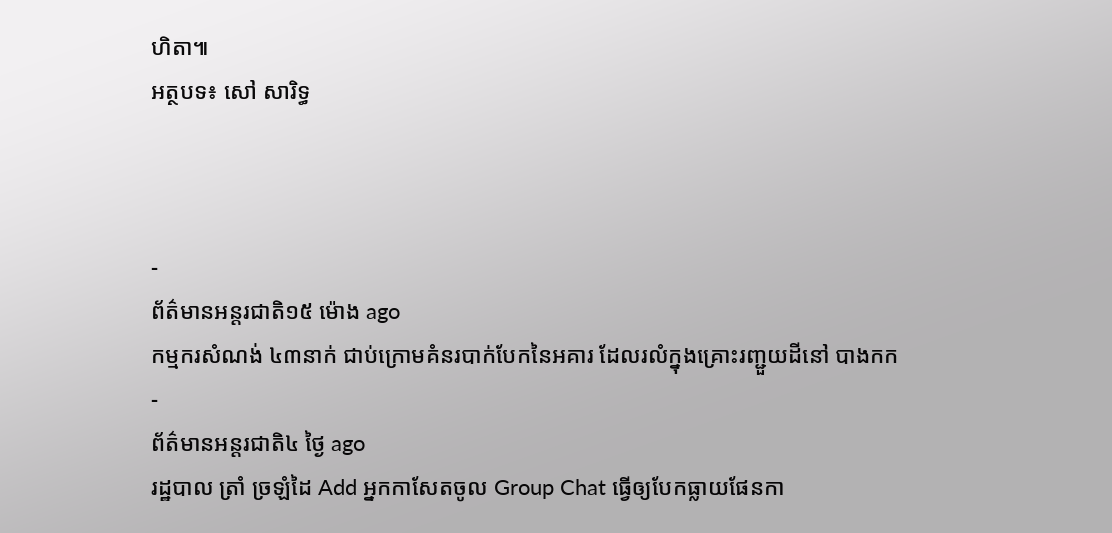ហិតា៕
អត្ថបទ៖ សៅ សារិទ្ធ



-
ព័ត៌មានអន្ដរជាតិ១៥ ម៉ោង ago
កម្មករសំណង់ ៤៣នាក់ ជាប់ក្រោមគំនរបាក់បែកនៃអគារ ដែលរលំក្នុងគ្រោះរញ្ជួយដីនៅ បាងកក
-
ព័ត៌មានអន្ដរជាតិ៤ ថ្ងៃ ago
រដ្ឋបាល ត្រាំ ច្រឡំដៃ Add អ្នកកាសែតចូល Group Chat ធ្វើឲ្យបែកធ្លាយផែនកា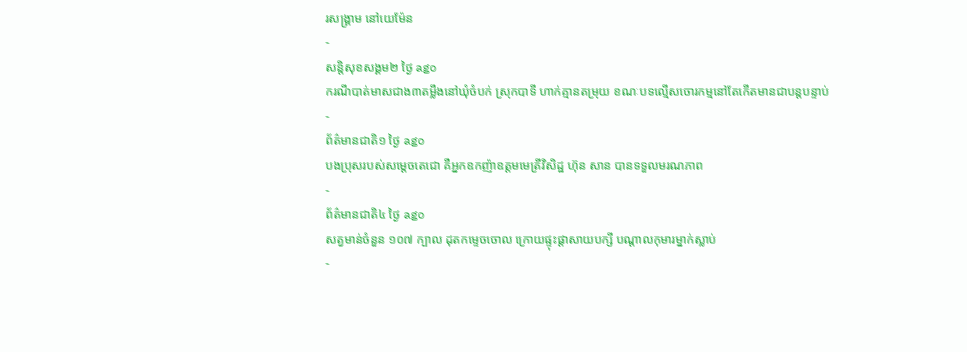រសង្គ្រាម នៅយេម៉ែន
-
សន្តិសុខសង្គម២ ថ្ងៃ ago
ករណីបាត់មាសជាង៣តម្លឹងនៅឃុំចំបក់ ស្រុកបាទី ហាក់គ្មានតម្រុយ ខណៈបទល្មើសចោរកម្មនៅតែកើតមានជាបន្តបន្ទាប់
-
ព័ត៌មានជាតិ១ ថ្ងៃ ago
បងប្រុសរបស់សម្ដេចតេជោ គឺអ្នកឧកញ៉ាឧត្តមមេត្រីវិសិដ្ឋ ហ៊ុន សាន បានទទួលមរណភាព
-
ព័ត៌មានជាតិ៤ ថ្ងៃ ago
សត្វមាន់ចំនួន ១០៧ ក្បាល ដុតកម្ទេចចោល ក្រោយផ្ទុះផ្ដាសាយបក្សី បណ្តាលកុមារម្នាក់ស្លាប់
-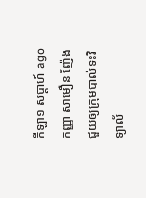កីឡា១ សប្តាហ៍ ago
កញ្ញា សាមឿន ញ៉ែង ជួយឲ្យក្រុមបាល់ទះវិទ្យាល័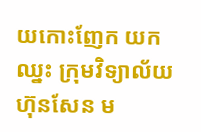យកោះញែក យកឈ្នះ ក្រុមវិទ្យាល័យ ហ៊ុនសែន ម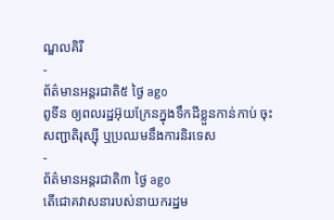ណ្ឌលគិរី
-
ព័ត៌មានអន្ដរជាតិ៥ ថ្ងៃ ago
ពូទីន ឲ្យពលរដ្ឋអ៊ុយក្រែនក្នុងទឹកដីខ្លួនកាន់កាប់ ចុះសញ្ជាតិរុស្ស៊ី ឬប្រឈមនឹងការនិរទេស
-
ព័ត៌មានអន្ដរជាតិ៣ ថ្ងៃ ago
តើជោគវាសនារបស់នាយករដ្ឋម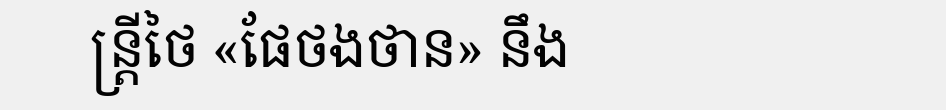ន្ត្រីថៃ «ផែថងថាន» នឹង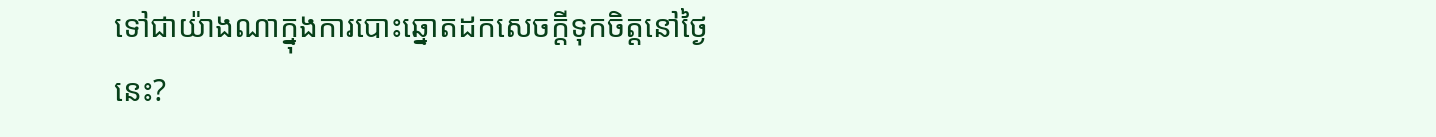ទៅជាយ៉ាងណាក្នុងការបោះឆ្នោតដកសេចក្តីទុកចិត្តនៅថ្ងៃនេះ?